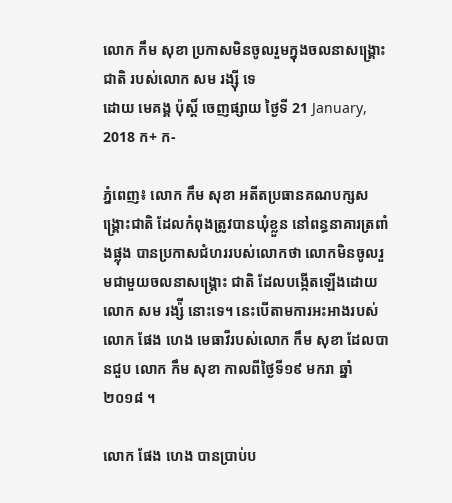លោក កឹម សុខា ប្រកាសមិនចូលរួមក្នុងចលនាសង្គ្រោះជាតិ របស់លោក សម រង្ស៊ី ទេ
ដោយ មេគង្គ ប៉ុស្តិ៍ ចេញផ្សាយ ថ្ងៃទី 21 January, 2018 ក+ ក-

ភ្នំពេញ៖ លោក កឹម សុខា អតីតប្រធានគណបក្សសង្គ្រោះជាតិ ដែលកំពុងត្រូវបានឃុំខ្លួន នៅពន្ធនាគារត្រពាំងផ្លុង បានប្រកាសជំហររបស់លោកថា លោកមិនចូលរួមជាមួយចលនាសង្គ្រោះ ជាតិ ដែលបង្កើតឡើងដោយ លោក សម រង្ស៉ី នោះទេ។ នេះបើតាមការអះអាងរបស់លោក ផែង ហេង មេធាវីរបស់លោក កឹម សុខា ដែលបានជួប លោក កឹម សុខា កាលពីថ្ងៃទី១៩ មករា ឆ្នាំ ២០១៨ ។

លោក ផែង ហេង បានប្រាប់ប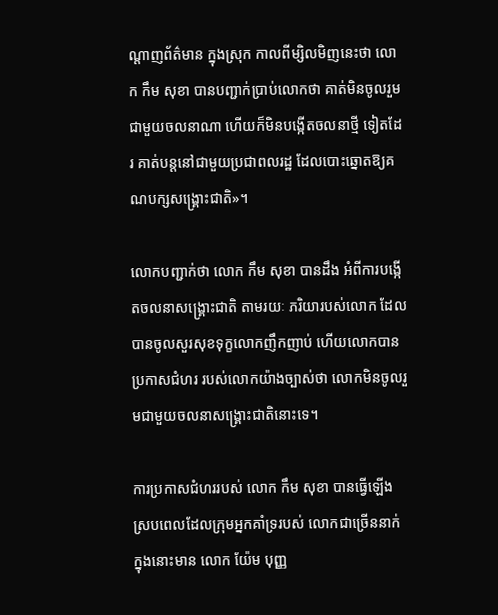ណ្តាញព័ត៌មាន ក្នុងស្រុក កាលពីម្សិលមិញនេះថា លោក កឹម សុខា បានបញ្ជាក់ប្រាប់លោកថា គាត់មិនចូលរួមជាមួយចលនាណា ហើយក៏មិនបង្កើតចលនាថ្មី ទៀតដែរ គាត់បន្តនៅជាមួយប្រជាពលរដ្ឋ ដែលបោះឆ្នោតឱ្យគណបក្សសង្គ្រោះជាតិ»។

លោកបញ្ជាក់ថា លោក កឹម សុខា បានដឹង អំពីការបង្កើតចលនាសង្គ្រោះជាតិ តាមរយៈ ភរិយារបស់លោក ដែលបានចូលសួរសុខទុក្ខលោកញឹកញាប់ ហើយលោកបានប្រកាសជំហរ របស់លោកយ៉ាងច្បាស់ថា លោកមិនចូលរួមជាមួយចលនាសង្គ្រោះជាតិនោះទេ។

ការប្រកាសជំហររបស់ លោក កឹម សុខា បានធ្វើឡើងស្របពេលដែលក្រុមអ្នកគាំទ្ររបស់ លោកជាច្រើននាក់ ក្នុងនោះមាន លោក យ៉ែម បុញ្ញ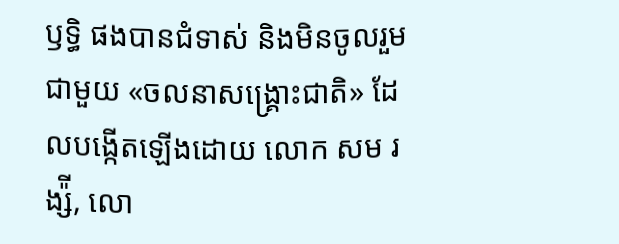ឫទ្ធិ ផងបានជំទាស់ និងមិនចូលរួមជាមួយ «ចលនាសង្គ្រោះជាតិ» ដែលបង្កើតឡើងដោយ លោក សម រង្ស៉ី, លោ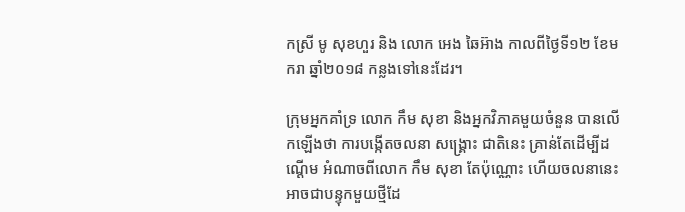កស្រី មូ សុខហួរ និង លោក អេង ឆៃអ៊ាង កាលពីថ្ងៃទី១២ ខែមករា ឆ្នាំ២០១៨ កន្លងទៅនេះដែរ។

ក្រុមអ្នកគាំទ្រ លោក កឹម សុខា និងអ្នកវិភាគមួយចំនួន បានលើកឡើងថា ការបង្កើតចលនា សង្គ្រោះ ជាតិនេះ គ្រាន់តែដើម្បីដណ្តើម អំណាចពីលោក កឹម សុខា តែប៉ុណ្ណោះ ហើយចលនានេះ អាចជាបន្ទុកមួយថ្មីដែ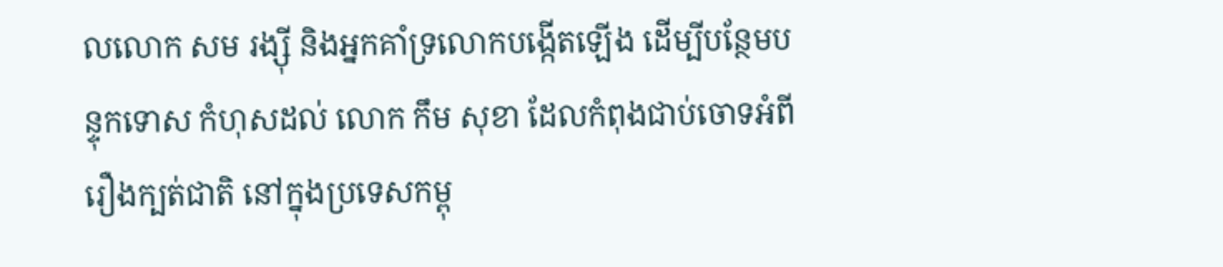លលោក សម រង្ស៊ី និងអ្នកគាំទ្រលោកបង្កើតឡើង ដើម្បីបន្ថែមបន្ទុកទោស កំហុសដល់ លោក កឹម សុខា ដែលកំពុងជាប់ចោទអំពីរឿងក្បត់ជាតិ នៅក្នុងប្រទេសកម្ពុ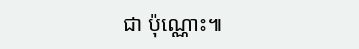ជា ប៉ុណ្ណោះ៕